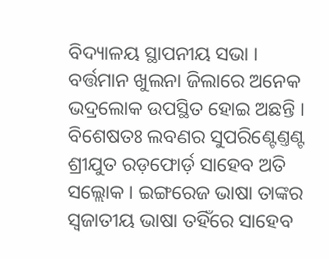ବିଦ୍ୟାଳୟ ସ୍ଥାପନୀୟ ସଭା ।
ବର୍ତ୍ତମାନ ଖୁଲନା ଜିଲାରେ ଅନେକ ଭଦ୍ରଲୋକ ଉପସ୍ଥିତ ହୋଇ ଅଛନ୍ତି । ବିଶେଷତଃ ଲବଣର ସୁପରିଣ୍ଟେଣ୍ତଣ୍ଟ ଶ୍ରୀଯୁତ ରଡ଼ଫୋର୍ଡ଼ ସାହେବ ଅତି ସଲ୍ଲୋକ । ଇଙ୍ଗରେଜ ଭାଷା ତାଙ୍କର ସ୍ୱଜାତୀୟ ଭାଷା ତହିଁରେ ସାହେବ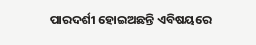ପାରଦର୍ଶୀ ହୋଇଅଛନ୍ତି ଏବିଷୟରେ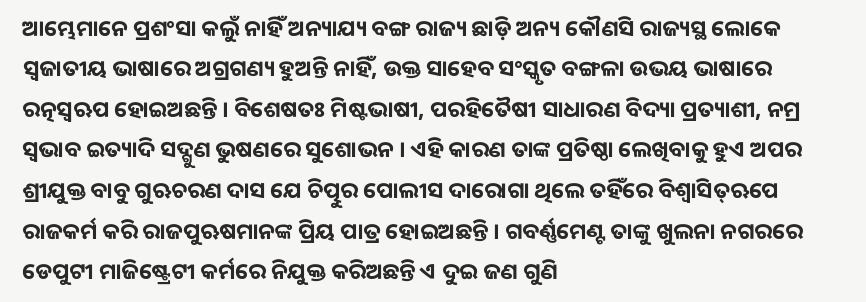ଆମ୍ଭେମାନେ ପ୍ରଶଂସା କଲୁଁ ନାହିଁ ଅନ୍ୟାଯ୍ୟ ବଙ୍ଗ ରାଜ୍ୟ ଛାଡ଼ି ଅନ୍ୟ କୌଣସି ରାଜ୍ୟସ୍ଥ ଲୋକେ ସ୍ୱଜାତୀୟ ଭାଷାରେ ଅଗ୍ରଗଣ୍ୟ ହୁଅନ୍ତି ନାହିଁ, ଉକ୍ତ ସାହେବ ସଂସ୍କୃତ ବଙ୍ଗଳା ଉଭୟ ଭାଷାରେ ରତ୍ନସ୍ୱଋପ ହୋଇଅଛନ୍ତି । ବିଶେଷତଃ ମିଷ୍ଟଭାଷୀ, ପରହିତୈଷୀ ସାଧାରଣ ବିଦ୍ୟା ପ୍ରତ୍ୟାଶୀ, ନମ୍ର ସ୍ୱଭାବ ଇତ୍ୟାଦି ସଦ୍ଗୁଣ ଭୁଷଣରେ ସୁଶୋଭନ । ଏହି କାରଣ ତାଙ୍କ ପ୍ରତିଷ୍ଠା ଲେଖିବାକୁ ହୁଏ ଅପର ଶ୍ରୀଯୁକ୍ତ ବାବୁ ଗୁଋଚରଣ ଦାସ ଯେ ଚିତ୍ପୁର ପୋଲୀସ ଦାରୋଗା ଥିଲେ ତହିଁରେ ବିଶ୍ୱାସିତ୍ଋପେ ରାଜକର୍ମ କରି ରାଜପୁଋଷମାନଙ୍କ ପ୍ରିୟ ପାତ୍ର ହୋଇଅଛନ୍ତି । ଗବର୍ଣ୍ଣମେଣ୍ଟ ତାଙ୍କୁ ଖୁଲନା ନଗରରେ ଡେପୁଟୀ ମାଜିଷ୍ଟ୍ରେଟୀ କର୍ମରେ ନିଯୁକ୍ତ କରିଅଛନ୍ତି ଏ ଦୁଇ ଜଣ ଗୁଣି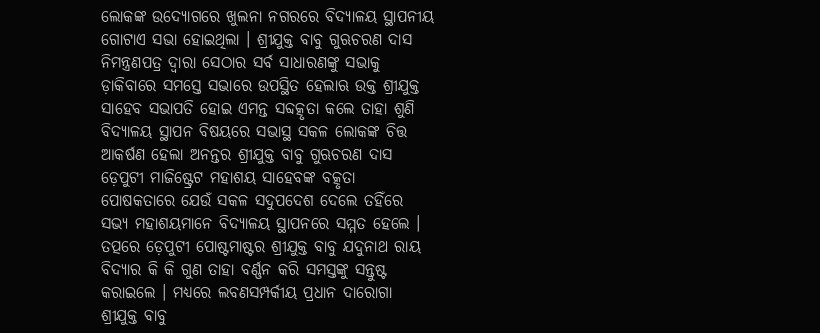ଲୋକଙ୍କ ଉଦ୍ଯୋଗରେ ଖୁଲନା ନଗରରେ ବିଦ୍ୟାଳୟ ସ୍ଥାପନୀୟ ଗୋଟାଏ ସଭା ହୋଇଥିଲା । ଶ୍ରୀଯୁକ୍ତ ବାବୁ ଗୁଋଚରଣ ଦାସ ନିମନ୍ତ୍ରଣପତ୍ର ଦ୍ୱାରା ସେଠାର ସର୍ବ ସାଧାରଣଙ୍କୁ ସଭାକୁ ଡ଼ାକିବାରେ ସମସ୍ତେ ସଭାରେ ଉପସ୍ଥିତ ହେଲାଋ ଉକ୍ତ ଶ୍ରୀଯୁକ୍ତ ସାହେବ ସଭାପତି ହୋଇ ଏମନ୍ତ ସବ୍ଦତ୍କୃତା କଲେ ତାହା ଶୁଣି ବିଦ୍ୟାଳୟ ସ୍ଥାପନ ବିଷୟରେ ସଭାସ୍ଥ ସକଳ ଲୋକଙ୍କ ଚିତ୍ତ ଆକର୍ଷଣ ହେଲା ଅନନ୍ତର ଶ୍ରୀଯୁକ୍ତ ବାବୁ ଗୁଋଚରଣ ଦାସ ଡ଼େପୁଟୀ ମାଜିଷ୍ଟ୍ରେଟ ମହାଶୟ ସାହେବଙ୍କ ବତ୍କୃତା ପୋଷକତାରେ ଯେଉଁ ସକଳ ସଦୁପଦେଶ ଦେଲେ ତହିଁରେ ସଭ୍ୟ ମହାଶୟମାନେ ବିଦ୍ୟାଳୟ ସ୍ଥାପନରେ ସମ୍ମତ ହେଲେ । ତତ୍ପରେ ଡ଼େପୁଟୀ ପୋଷ୍ଟମାଷ୍ଟର ଶ୍ରୀଯୁକ୍ତ ବାବୁ ଯଦୁନାଥ ରାୟ ବିଦ୍ୟାର କି କି ଗୁଣ ତାହା ବର୍ଣ୍ଣନ କରି ସମସ୍ତଙ୍କୁ ସନ୍ତୁଷ୍ଟ କରାଇଲେ । ମଧ୍ୟରେ ଲବଣସମ୍ପର୍କୀୟ ପ୍ରଧାନ ଦାରୋଗା ଶ୍ରୀଯୁକ୍ତ ବାବୁ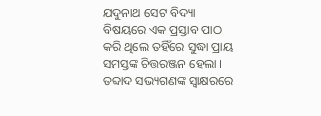ଯଦୁନାଥ ସେଟ ବିଦ୍ୟା ବିଷୟରେ ଏକ ପ୍ରସ୍ତାବ ପାଠ କରି ଥିଲେ ତହିଁରେ ସୁଦ୍ଧା ପ୍ରାୟ ସମସ୍ତଙ୍କ ଚିତ୍ତରଞ୍ଜନ ହେଲା । ତବ୍ଦାଦ ସଭ୍ୟଗଣଙ୍କ ସ୍ୱାକ୍ଷରରେ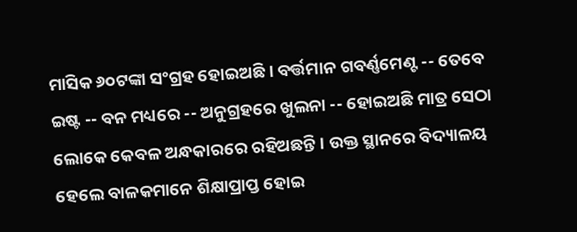ମାସିକ ୬୦ଟଙ୍କା ସଂଗ୍ରହ ହୋଇଅଛି । ବର୍ତ୍ତମାନ ଗବର୍ଣ୍ଣମେଣ୍ଟ -- ତେବେ ଇଷ୍ଟ -- ବନ ମଧ୍ୟରେ -- ଅନୁଗ୍ରହରେ ଖୁଲନା -- ହୋଇଅଛି ମାତ୍ର ସେଠା ଲୋକେ କେବଳ ଅନ୍ଧକାରରେ ରହିଅଛନ୍ତି । ଉକ୍ତ ସ୍ଥାନରେ ବିଦ୍ୟାଳୟ ହେଲେ ବାଳକମାନେ ଶିକ୍ଷାପ୍ରାପ୍ତ ହୋଇ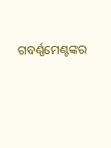ଗବର୍ଣ୍ଣମେଣ୍ଟଙ୍କର